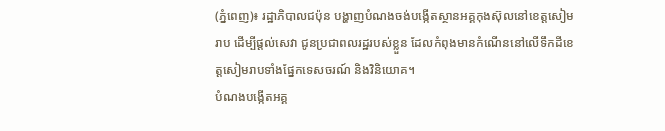(ភ្នំពេញ)៖ រដ្ឋាភិបាលជប៉ុន បង្ហាញបំណងចង់បង្កើតស្ថានអគ្គកុងស៊ុលនៅខេត្តសៀមរាប ដើម្បីផ្តល់សេវា ជូនប្រជាពលរដ្ឋរបស់ខ្លួន ដែលកំពុងមានកំណើននៅលើទឹកដីខេត្តសៀមរាបទាំងផ្នែកទេសចរណ៍ និងវិនិយោគ។
បំណងបង្កើតអគ្គ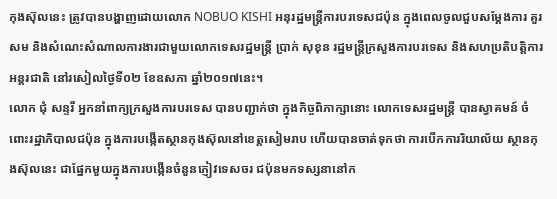កុងស៊ុលនេះ ត្រូវបានបង្ហាញដោយលោក NOBUO KISHI អនុរដ្ឋមន្រ្តីការបរទេសជប៉ុន ក្នុងពេលចូលជួបសម្តែងការ គួរសម និងសំណេះសំណាលការងារជាមួយលោកទេសរដ្ឋមន្រ្តី ប្រាក់ សុខុន រដ្ឋមន្រ្តីក្រសួងការបរទេស និងសហប្រតិបត្តិការអន្តរជាតិ នៅរសៀលថ្ងៃទី០២ ខែឧសភា ឆ្នាំ២០១៧នេះ។
លោក ជុំ សន្ទរី អ្នកនាំពាក្យក្រសួងការបរទេស បានបញ្ជាក់ថា ក្នុងកិច្ចពិភាក្សានោះ លោកទេសរដ្ឋមន្រ្តី បានស្វាគមន៍ ចំពោះរដ្ឋាភិបាលជប៉ុន ក្នុងការបង្កើតស្ថានកុងស៊ុលនៅខេត្តសៀមរាប ហើយបានចាត់ទុកថា ការបើកការរិយាល័យ ស្ថានកុងស៊ុលនេះ ជាផ្នែកមួយក្នុងការបង្កើនចំនួនភ្ញៀវទេសចរ ជប៉ុនមកទស្សនានៅក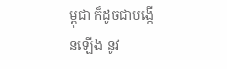ម្ពុជា ក៏ដូចជាបង្កើនឡើង នូវ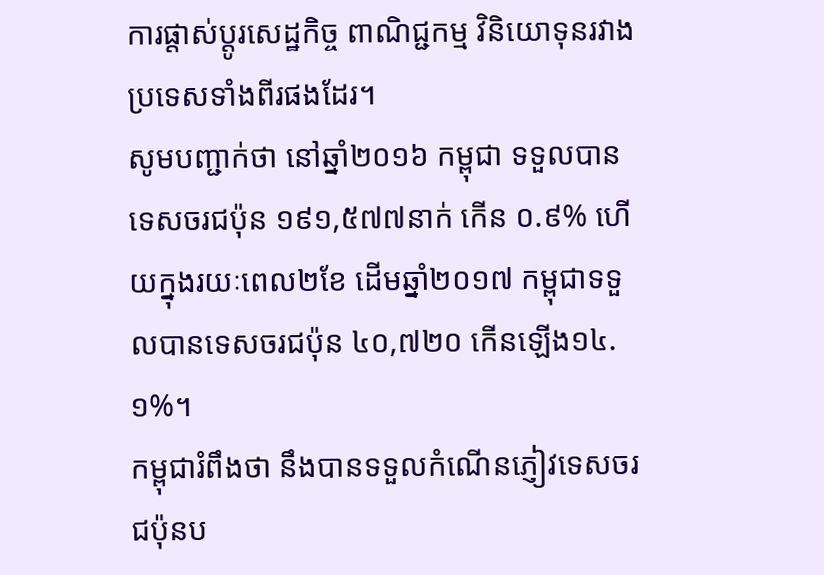ការផ្តាស់ប្តូរសេដ្ឋកិច្ច ពាណិជ្ជកម្ម វិនិយោទុនរវាងប្រទេសទាំងពីរផងដែរ។
សូមបញ្ជាក់ថា នៅឆ្នាំ២០១៦ កម្ពុជា ទទួលបានទេសចរជប៉ុន ១៩១,៥៧៧នាក់ កើន ០.៩% ហើយក្នុងរយៈពេល២ខែ ដើមឆ្នាំ២០១៧ កម្ពុជាទទួលបានទេសចរជប៉ុន ៤០,៧២០ កើនឡើង១៤.១%។
កម្ពុជារំពឹងថា នឹងបានទទួលកំណើនភ្ញៀវទេសចរជប៉ុនប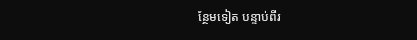ន្ថែមទៀត បន្ទាប់ពីរ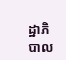ដ្ឋាភិបាល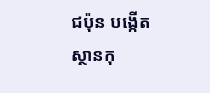ជប៉ុន បង្កើតស្ថានកុ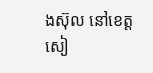ងស៊ុល នៅខេត្តសៀ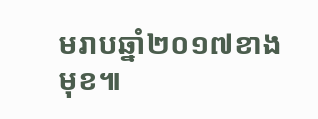មរាបឆ្នាំ២០១៧ខាងមុខ៕